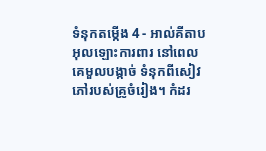ទំនុកតម្កើង 4 - អាល់គីតាបអុលឡោះការពារ នៅពេលគេមួលបង្កាច់ ទំនុកពីសៀវភៅរបស់គ្រូចំរៀង។ កំដរ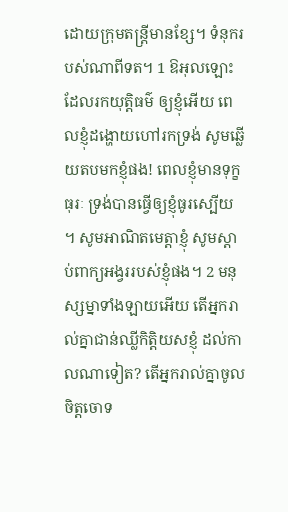ដោយក្រុមតន្ដ្រីមានខ្សែ។ ទំនុករបស់ណាពីទត។ 1 ឱអុលឡោះដែលរកយុត្តិធម៌ ឲ្យខ្ញុំអើយ ពេលខ្ញុំដង្ហោយហៅរកទ្រង់ សូមឆ្លើយតបមកខ្ញុំផង! ពេលខ្ញុំមានទុក្ខធុរៈ ទ្រង់បានធ្វើឲ្យខ្ញុំធូរស្បើយ ។ សូមអាណិតមេត្តាខ្ញុំ សូមស្តាប់ពាក្យអង្វររបស់ខ្ញុំផង។ 2 មនុស្សម្នាទាំងឡាយអើយ តើអ្នករាល់គ្នាជាន់ឈ្លីកិត្តិយសខ្ញុំ ដល់កាលណាទៀត? តើអ្នករាល់គ្នាចូលចិត្តចោទ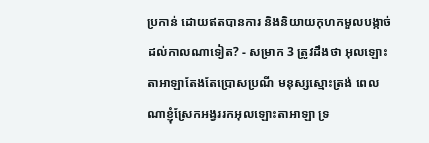ប្រកាន់ ដោយឥតបានការ និងនិយាយកុហកមួលបង្កាច់ដល់កាលណាទៀត? - សម្រាក 3 ត្រូវដឹងថា អុលឡោះតាអាឡាតែងតែប្រោសប្រណី មនុស្សស្មោះត្រង់ ពេលណាខ្ញុំស្រែកអង្វររកអុលឡោះតាអាឡា ទ្រ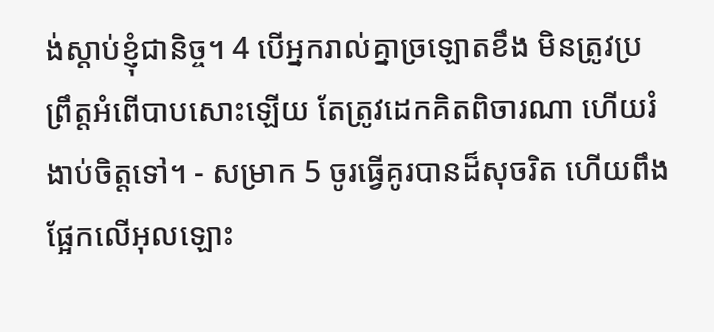ង់ស្តាប់ខ្ញុំជានិច្ច។ 4 បើអ្នករាល់គ្នាច្រឡោតខឹង មិនត្រូវប្រព្រឹត្តអំពើបាបសោះឡើយ តែត្រូវដេកគិតពិចារណា ហើយរំងាប់ចិត្តទៅ។ - សម្រាក 5 ចូរធ្វើគូរបានដ៏សុចរិត ហើយពឹងផ្អែកលើអុលឡោះ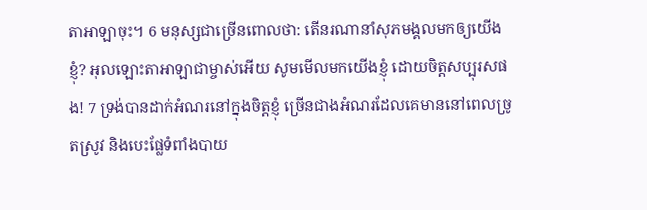តាអាឡាចុះ។ 6 មនុស្សជាច្រើនពោលថា: តើនរណានាំសុភមង្គលមកឲ្យយើងខ្ញុំ? អុលឡោះតាអាឡាជាម្ចាស់អើយ សូមមើលមកយើងខ្ញុំ ដោយចិត្តសប្បុរសផង! 7 ទ្រង់បានដាក់អំណរនៅក្នុងចិត្តខ្ញុំ ច្រើនជាងអំណរដែលគេមាននៅពេលច្រូតស្រូវ និងបេះផ្លែទំពាំងបាយ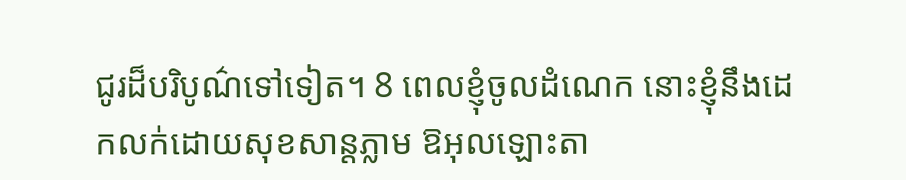ជូរដ៏បរិបូណ៌ទៅទៀត។ 8 ពេលខ្ញុំចូលដំណេក នោះខ្ញុំនឹងដេកលក់ដោយសុខសាន្តភ្លាម ឱអុលឡោះតា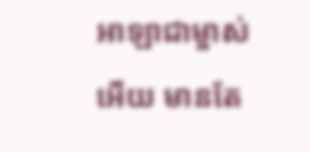អាឡាជាម្ចាស់អើយ មានតែ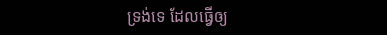ទ្រង់ទេ ដែលធ្វើឲ្យ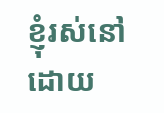ខ្ញុំរស់នៅ ដោយ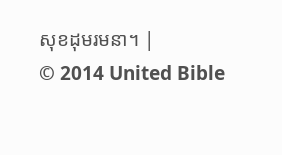សុខដុមរមនា។ |
© 2014 United Bible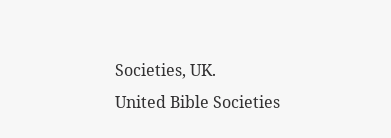Societies, UK.
United Bible Societies